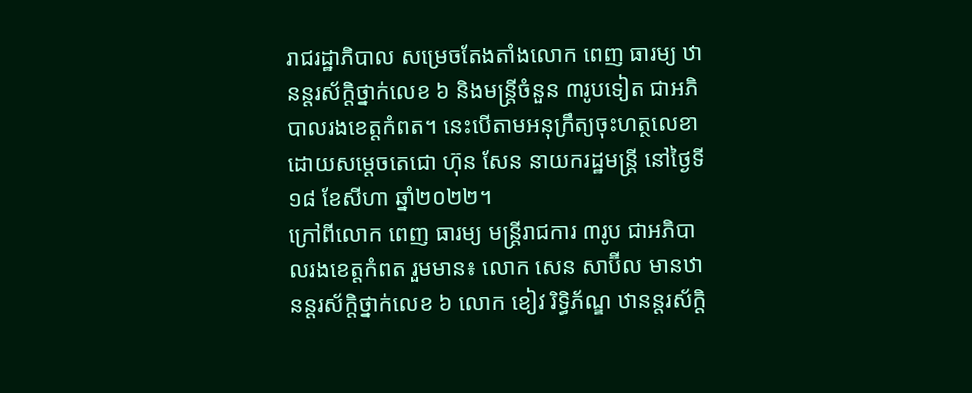រាជរដ្ឋាភិបាល សម្រេចតែងតាំងលោក ពេញ ធារម្យ ឋានន្តរស័ក្តិថ្នាក់លេខ ៦ និងមន្ដ្រីចំនួន ៣រូបទៀត ជាអភិបាលរងខេត្តកំពត។ នេះបើតាមអនុក្រឹត្យចុះហត្ថលេខាដោយសម្ដេចតេជោ ហ៊ុន សែន នាយករដ្ឋមន្ដ្រី នៅថ្ងៃទី១៨ ខែសីហា ឆ្នាំ២០២២។
ក្រៅពីលោក ពេញ ធារម្យ មន្រ្តីរាជការ ៣រូប ជាអភិបាលរងខេត្តកំពត រួមមាន៖ លោក សេន សាប៊ីល មានឋានន្តរស័ក្តិថ្នាក់លេខ ៦ លោក ខៀវ រិទ្ធិភ័ណ្ឌ ឋានន្តរស័ក្តិ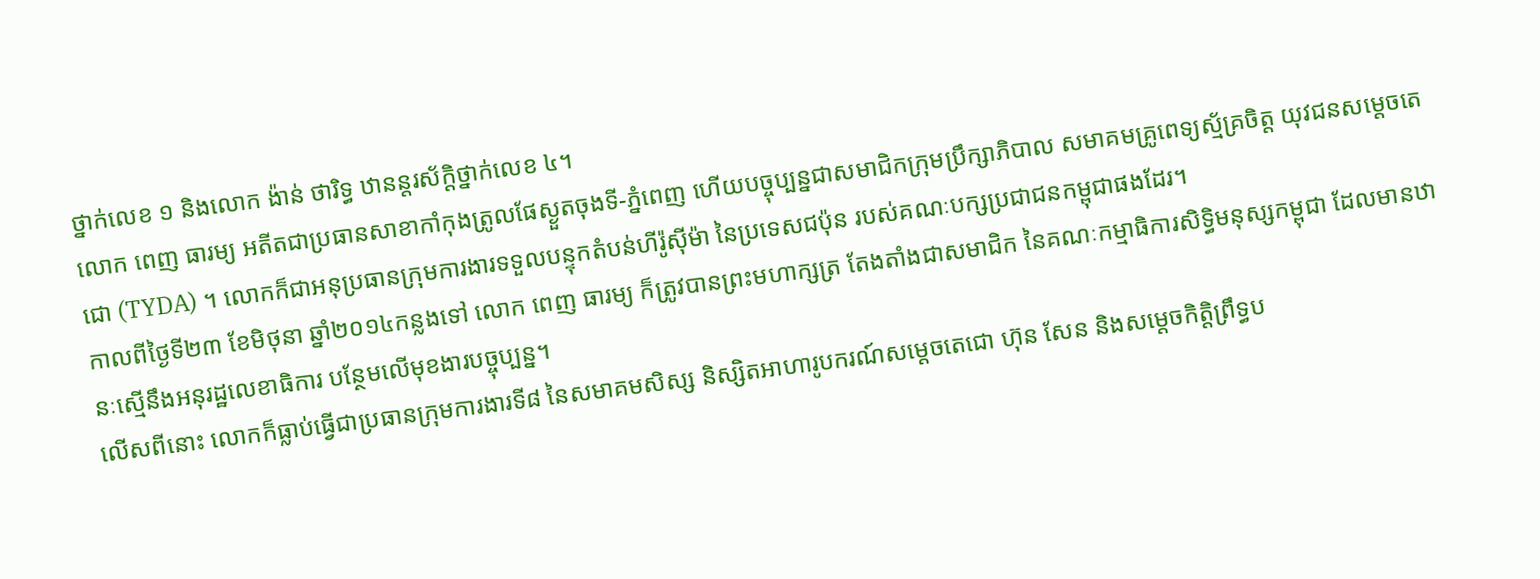ថ្នាក់លេខ ១ និងលោក ង៉ាន់ ថារិទ្ធ ឋានន្តរស័ក្តិថ្នាក់លេខ ៤។
លោក ពេញ ធារម្យ អតីតជាប្រធានសាខាកាំកុងត្រូលផែស្ងួតចុងទី-ភ្នំពេញ ហើយបច្ចុប្បន្នជាសមាជិកក្រុមប្រឹក្សាភិបាល សមាគមគ្រូពេទ្យស្ម័គ្រចិត្ត យុវជនសម្តេចតេជោ (TYDA) ។ លោកក៏ជាអនុប្រធានក្រុមការងារទទួលបន្ទុកតំបន់ហីរ៉ូស៊ីម៉ា នៃប្រទេសជប៉ុន របស់គណៈបក្សប្រជាជនកម្ពុជាផងដែរ។
កាលពីថ្ងៃទី២៣ ខែមិថុនា ឆ្នាំ២០១៤កន្លងទៅ លោក ពេញ ធារម្យ ក៏ត្រូវបានព្រះមហាក្សត្រ តែងតាំងជាសមាជិក នៃគណៈកម្មាធិការសិទ្ធិមនុស្សកម្ពុជា ដែលមានឋានៈស្មើនឹងអនុរដ្ឋលេខាធិការ បន្ថែមលើមុខងារបច្ចុប្បន្ន។
លើសពីនោះ លោកក៏ធ្លាប់ធ្វើជាប្រធានក្រុមការងារទី៨ នៃសមាគមសិស្ស និស្សិតអាហារូបករណ៍សម្តេចតេជោ ហ៊ុន សែន និងសម្តេចកិត្តិព្រឹទ្ធប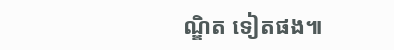ណ្ឌិត ទៀតផង៕